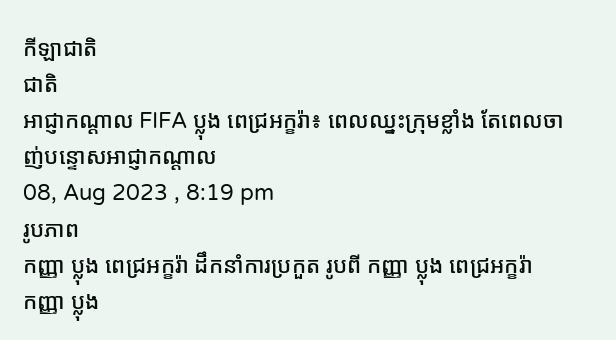កីឡាជាតិ
ជាតិ
អាជ្ញាកណ្តាល FIFA ប្លុង ពេជ្រអក្ខរ៉ា៖ ពេលឈ្នះក្រុមខ្លាំង តែពេលចាញ់បន្ទោសអាជ្ញាកណ្ដាល
08, Aug 2023 , 8:19 pm
រូបភាព
កញ្ញា ប្លុង ពេជ្រអក្ខរ៉ា ដឹកនាំការប្រកួត រូបពី កញ្ញា ប្លុង ពេជ្រអក្ខរ៉ា
កញ្ញា ប្លុង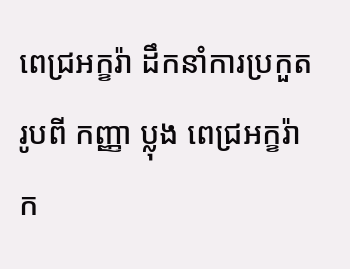ពេជ្រអក្ខរ៉ា ដឹកនាំការប្រកួត រូបពី កញ្ញា ប្លុង ពេជ្រអក្ខរ៉ា
ក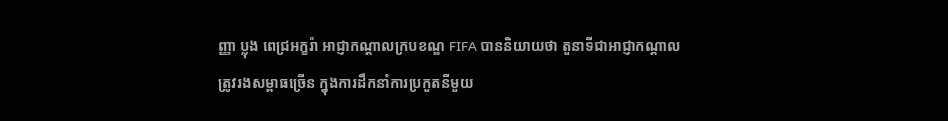ញ្ញា ប្លុង ពេជ្រអក្ខរ៉ា អាជ្ញាកណ្ដាលក្របខណ្ឌ FIFA បាននិយាយថា តួនាទីជាអាជ្ញាកណ្ដាល ត្រូវរងសម្ពាធច្រើន ក្នុងការដឹកនាំការប្រកួតនីមួយ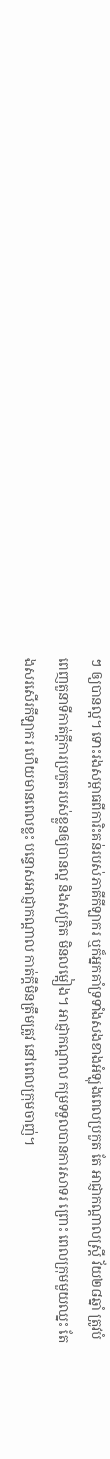ៗ ឲ្យបានល្អ។ ទោះរងសម្ពាធពីការិះគន់របស់ភាគីកីឡាករ ឬក៏អ្នកគាំទ្រទាំងសងខាងអំឡុងពេលប្រកួត តែ អាជ្ញាកណ្ដាលស្ត្រី វ័យ២៨ឆ្នាំ ត្រូវបំពេញតួនាទីកាត់ក្តីការប្រកួតរបស់ខ្លួនឲ្យបានល្អ និងសុក្រិត មិនលម្អៀង។ អាជ្ញាកណ្ដាល កម្រទទួលបានការសាទរ ព្រោះ ពេលក្រុមមួយឈ្នះ តែងសរសើរកីឡាករ ហើយមានពេលខ្លះ បន្ទោសអាជ្ញាកណ្ដាល កាត់ក្ដីមិនត្រឹមត្រូវ នៅពេលក្រុមចាញ់។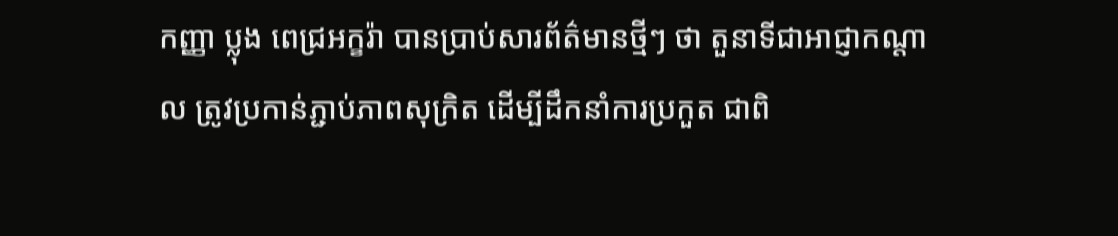កញ្ញា ប្លុង ពេជ្រអក្ខរ៉ា បានប្រាប់សារព័ត៌មានថ្មីៗ ថា តួនាទីជាអាជ្ញាកណ្ដាល ត្រូវប្រកាន់ភ្ជាប់ភាពសុក្រិត ដើម្បីដឹកនាំការប្រកួត ជាពិ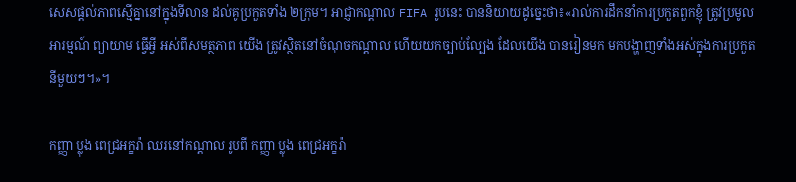សេសផ្ដល់ភាពស្មើគ្នានៅក្នុងទីលាន ដល់គូប្រកួតទាំង ២ក្រុម។ អាជ្ញាកណ្ដាល FIFA រូបនេះ បាននិយាយដូច្នេះថា៖«រាល់ការដឹកនាំការប្រកួតពួកខ្ញុំ ត្រូវប្រមូលអារម្មណ៍ ព្យាយាម ធ្វើអ្វី អស់ពីសមត្ថភាព យើង ត្រូវស្ថិតនៅចំណុចកណ្ដាល ហើយយកច្បាប់ល្បែង ដែលយើង បានរៀនមក មកបង្ហាញទាំងអស់ក្នុងការប្រកួតនីមួយៗ។»។

កញ្ញា ប្លុង ពេជ្រអក្ខរ៉ា ឈរនៅកណ្ដាល រូបពី កញ្ញា ប្លុង ពេជ្រអក្ខរ៉ា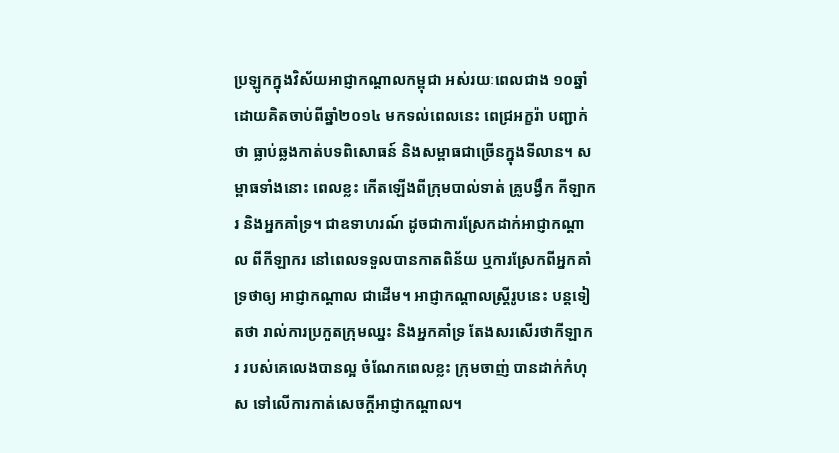ប្រឡូកក្នុងវិស័យអាជ្ញាកណ្ដាលកម្ពុជា អស់រយៈពេលជាង ១០ឆ្នាំ ដោយគិតចាប់ពីឆ្នាំ២០១៤ មកទល់ពេលនេះ ពេជ្រអក្ខរ៉ា បញ្ជាក់ថា ធ្លាប់ឆ្លងកាត់បទពិសោធន៍ និងសម្ពាធជាច្រើនក្នុងទីលាន។ សម្ពាធទាំងនោះ ពេលខ្លះ កើតឡើងពីក្រុមបាល់ទាត់ គ្រូបង្វឹក កីឡាករ និងអ្នកគាំទ្រ។ ជាឧទាហរណ៍ ដូចជាការស្រែកដាក់អាជ្ញាកណ្ដាល ពីកីឡាករ នៅពេលទទួលបានកាតពិន័យ ឬការស្រែកពីអ្នកគាំទ្រថាឲ្យ អាជ្ញាកណ្ដាល ជាដើម។ អាជ្ញាកណ្ដាលស្ដ្រីរូបនេះ បន្ដទៀតថា រាល់ការប្រកួតក្រុមឈ្នះ និងអ្នកគាំទ្រ តែងសរសើរថាកីឡាករ របស់គេលេងបានល្អ ចំណែកពេលខ្លះ ក្រុមចាញ់ បានដាក់កំហុស ទៅលើការកាត់សេចក្ដីអាជ្ញាកណ្ដាល។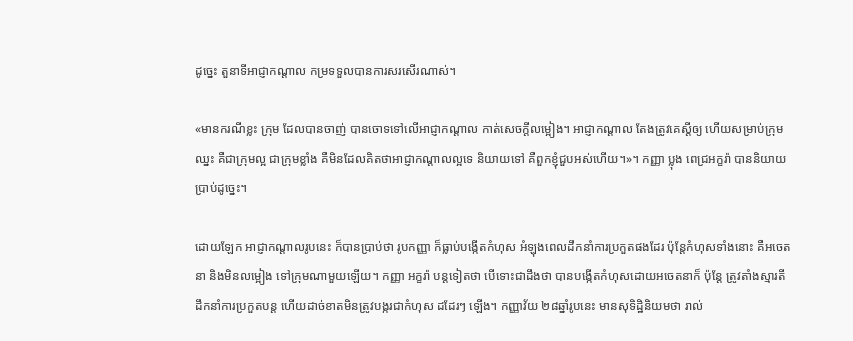ដូច្នេះ តួនាទីអាជ្ញាកណ្ដាល កម្រទទួលបានការសរសើរណាស់។

«មានករណីខ្លះ ក្រុម ដែលបានចាញ់ បានចោទទៅលើអាជ្ញាកណ្ដាល កាត់សេចក្ដីលម្អៀង។ អាជ្ញាកណ្ដាល តែងត្រូវគេស្ដីឲ្យ ហើយសម្រាប់ក្រុមឈ្នះ គឺជាក្រុមល្អ ជាក្រុមខ្លាំង គឺមិនដែលគិតថាអាជ្ញាកណ្ដាលល្អទេ និយាយទៅ គឺពួកខ្ញុំជួបអស់ហើយ។»។ កញ្ញា ប្លុង ពេជ្រអក្ខរ៉ា បាននិយាយប្រាប់ដូច្នេះ។

ដោយឡែក អាជ្ញាកណ្ដាលរូបនេះ ក៏បានប្រាប់ថា រូបកញ្ញា ក៏ធ្លាប់បង្កើតកំហុស អំឡុងពេលដឹកនាំការប្រកួតផងដែរ ប៉ុន្ដែកំហុសទាំងនោះ គឺអចេតនា និងមិនលម្អៀង ទៅក្រុមណាមួយឡើយ។ កញ្ញា អក្ខរ៉ា បន្ដទៀតថា បើទោះជាដឹងថា បានបង្កើតកំហុសដោយអចេតនាក៏ ប៉ុន្ដែ ត្រូវតាំងស្មារតីដឹកនាំការប្រកួតបន្ដ ហើយដាច់ខាតមិនត្រូវបង្ករជាកំហុស ដដែរៗ ឡើង។ កញ្ញាវ័យ ២៨ឆ្នាំរូបនេះ មានសុទិដ្ឋិនិយមថា រាល់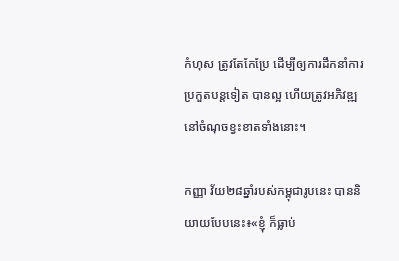កំហុស ត្រូវតែកែប្រែ ដើម្បីឲ្យការដឹកនាំការប្រកួតបន្ដទៀត បានល្អ ហើយត្រូវអភិវឌ្ឍនៅចំណុចខ្វះខាតទាំងនោះ។

កញ្ញា វ័យ២៨ឆ្នាំរបស់កម្ពុជារូបនេះ បាននិយាយបែបនេះ៖«ខ្ញុំ ក៏ធ្លាប់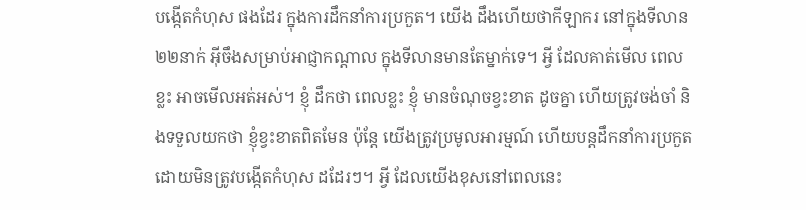បង្កើតកំហុស ផងដែរ ក្នុងការដឹកនាំការប្រកួត។ យើង ដឹងហើយថាកីឡាករ នៅក្នុងទីលាន ២២នាក់ អ៊ីចឹងសម្រាប់អាជ្ញាកណ្ដាល ក្នុងទីលានមានតែម្នាក់ទេ។ អ្វី ដែលគាត់មើល ពេលខ្លះ អាចមើលអត់អស់។ ខ្ញុំ ដឹកថា ពេលខ្លះ ខ្ញុំ មានចំណុចខ្វះខាត ដូចគ្នា ហើយត្រូវចង់ចាំ និងទទួលយកថា ខ្ញុំខ្វះខាតពិតមែន ប៉ុន្ដែ យើងត្រូវប្រមូលអារម្មណ៍ ហើយបន្ដដឹកនាំការប្រកួត ដោយមិនត្រូវបង្កើតកំហុស ដដែរៗ។ អ្វី ដែលយើងខុសនៅពេលនេះ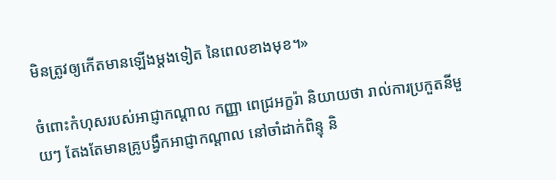មិនត្រូវឲ្យកើតមានឡើងម្ដងទៀត នៃពេលខាងមុខ។»

ចំពោះកំហុសរបស់អាជ្ញាកណ្ដាល កញ្ញា ពេជ្រអក្ខរ៉ា និយាយថា រាល់ការប្រកួតនីមួយៗ តែងតែមានគ្រូបង្វឹកអាជ្ញាកណ្ដាល នៅចាំដាក់ពិន្ទុ និ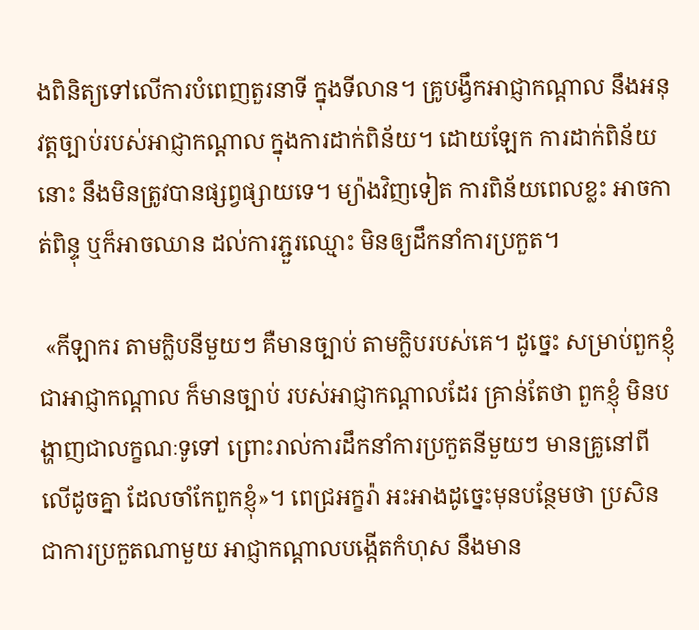ងពិនិត្យទៅលើការបំពេញតួរនាទី ក្នុងទីលាន។ គ្រូបង្វឹកអាជ្ញាកណ្ដាល នឹងអនុវត្តច្បាប់របស់អាជ្ញាកណ្ដាល ក្នុងការដាក់ពិន័យ។ ដោយឡែក ការដាក់ពិន័យនោះ នឹងមិនត្រូវបានផ្សព្វផ្សាយទេ។ ម្យ៉ាងវិញទៀត ការពិន័យពេលខ្លះ អាចកាត់ពិន្ទុ ឬក៏អាចឈាន ដល់ការភ្ជួរឈ្មោះ មិនឲ្យដឹកនាំការប្រកួត។

 «កីឡាករ តាមក្លិបនីមួយៗ គឺមានច្បាប់ តាមក្លិបរបស់គេ។ ដូច្នេះ សម្រាប់ពួកខ្ញុំ ជាអាជ្ញាកណ្ដាល ក៏មានច្បាប់ របស់អាជ្ញាកណ្ដាលដែរ គ្រាន់តែថា ពួកខ្ញុំ មិនបង្ហាញជាលក្ខណៈទូទៅ ព្រោះរាល់ការដឹកនាំការប្រកួតនីមួយៗ មានគ្រូនៅពីលើដូចគ្នា ដែលចាំកែពួកខ្ញុំ»។ ពេជ្រអក្ខរ៉ា អះអាងដូច្នេះមុនបន្ថែមថា ប្រសិនជាការប្រកួតណាមួយ អាជ្ញាកណ្តាលបង្កើតកំហុស នឹងមាន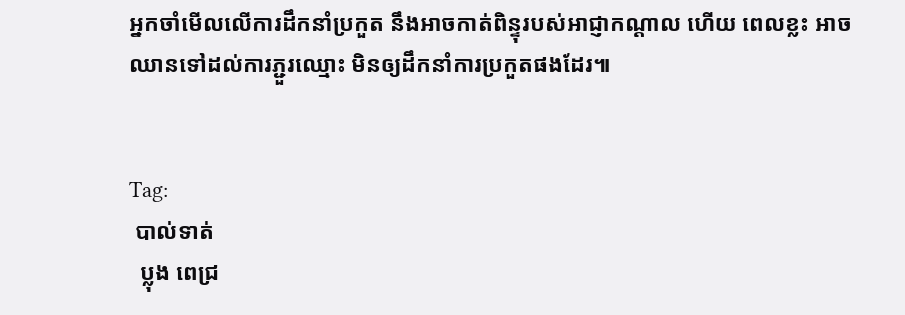អ្នកចាំមើលលើការដឹកនាំប្រកួត នឹងអាចកាត់ពិន្ទុរបស់អាជ្ញាកណ្តាល ហើយ ពេលខ្លះ អាចឈានទៅដល់ការភ្ជួរឈ្មោះ មិនឲ្យដឹកនាំការប្រកួតផងដែរ៕


Tag:
 បាល់ទាត់
  ប្លុង ពេជ្រ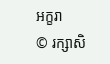អក្ខរា
© រក្សាសិ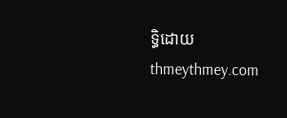ទ្ធិដោយ thmeythmey.com